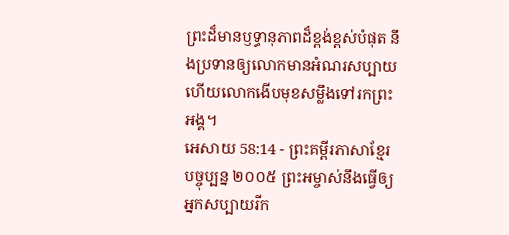ព្រះដ៏មានឫទ្ធានុភាពដ៏ខ្ពង់ខ្ពស់បំផុត នឹងប្រទានឲ្យលោកមានអំណរសប្បាយ ហើយលោកងើបមុខសម្លឹងទៅរកព្រះអង្គ។
អេសាយ 58:14 - ព្រះគម្ពីរភាសាខ្មែរបច្ចុប្បន្ន ២០០៥ ព្រះអម្ចាស់នឹងធ្វើឲ្យអ្នកសប្បាយរីក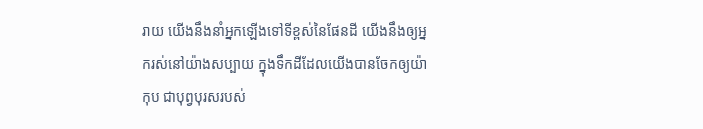រាយ យើងនឹងនាំអ្នកឡើងទៅទីខ្ពស់នៃផែនដី យើងនឹងឲ្យអ្នករស់នៅយ៉ាងសប្បាយ ក្នុងទឹកដីដែលយើងបានចែកឲ្យយ៉ាកុប ជាបុព្វបុរសរបស់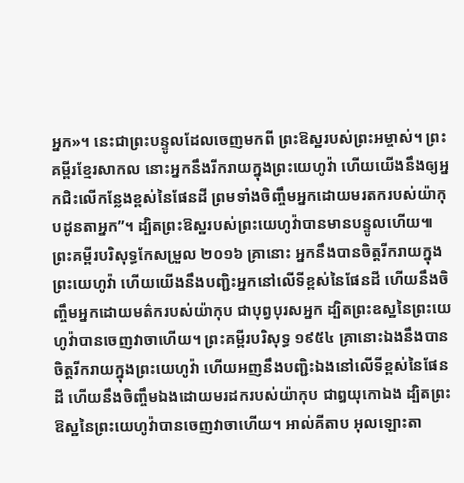អ្នក»។ នេះជាព្រះបន្ទូលដែលចេញមកពី ព្រះឱស្ឋរបស់ព្រះអម្ចាស់។ ព្រះគម្ពីរខ្មែរសាកល នោះអ្នកនឹងរីករាយក្នុងព្រះយេហូវ៉ា ហើយយើងនឹងឲ្យអ្នកជិះលើកន្លែងខ្ពស់នៃផែនដី ព្រមទាំងចិញ្ចឹមអ្នកដោយមរតករបស់យ៉ាកុបដូនតាអ្នក”។ ដ្បិតព្រះឱស្ឋរបស់ព្រះយេហូវ៉ាបានមានបន្ទូលហើយ៕ ព្រះគម្ពីរបរិសុទ្ធកែសម្រួល ២០១៦ គ្រានោះ អ្នកនឹងបានចិត្តរីករាយក្នុងព្រះយេហូវ៉ា ហើយយើងនឹងបញ្ជិះអ្នកនៅលើទីខ្ពស់នៃផែនដី ហើយនឹងចិញ្ចឹមអ្នកដោយមត៌ករបស់យ៉ាកុប ជាបុព្វបុរសអ្នក ដ្បិតព្រះឧស្ឋនៃព្រះយេហូវ៉ាបានចេញវាចាហើយ។ ព្រះគម្ពីរបរិសុទ្ធ ១៩៥៤ គ្រានោះឯងនឹងបានចិត្តរីករាយក្នុងព្រះយេហូវ៉ា ហើយអញនឹងបញ្ជិះឯងនៅលើទីខ្ពស់នៃផែនដី ហើយនឹងចិញ្ចឹមឯងដោយមរដករបស់យ៉ាកុប ជាឰយុកោឯង ដ្បិតព្រះឱស្ឋនៃព្រះយេហូវ៉ាបានចេញវាចាហើយ។ អាល់គីតាប អុលឡោះតា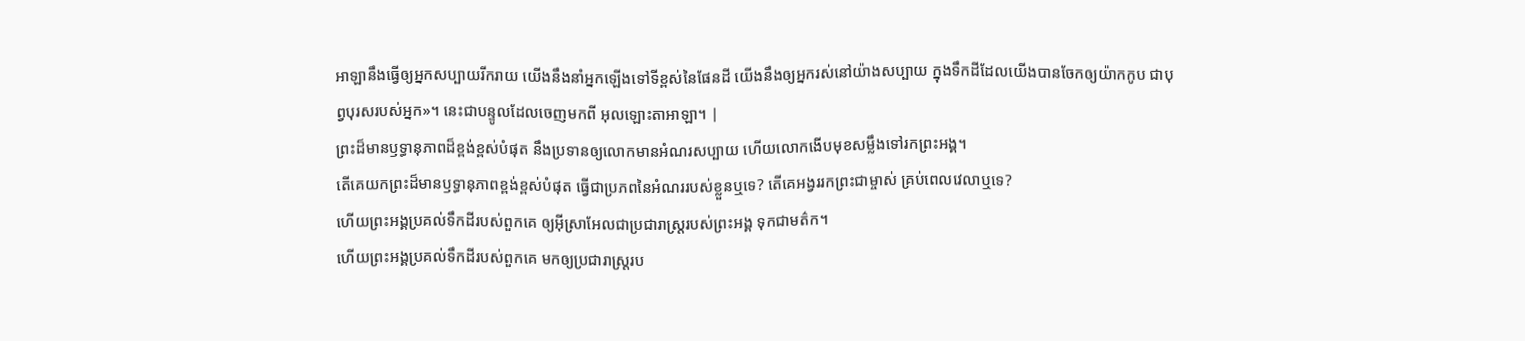អាឡានឹងធ្វើឲ្យអ្នកសប្បាយរីករាយ យើងនឹងនាំអ្នកឡើងទៅទីខ្ពស់នៃផែនដី យើងនឹងឲ្យអ្នករស់នៅយ៉ាងសប្បាយ ក្នុងទឹកដីដែលយើងបានចែកឲ្យយ៉ាកកូប ជាបុព្វបុរសរបស់អ្នក»។ នេះជាបន្ទូលដែលចេញមកពី អុលឡោះតាអាឡា។ |
ព្រះដ៏មានឫទ្ធានុភាពដ៏ខ្ពង់ខ្ពស់បំផុត នឹងប្រទានឲ្យលោកមានអំណរសប្បាយ ហើយលោកងើបមុខសម្លឹងទៅរកព្រះអង្គ។
តើគេយកព្រះដ៏មានឫទ្ធានុភាពខ្ពង់ខ្ពស់បំផុត ធ្វើជាប្រភពនៃអំណររបស់ខ្លួនឬទេ? តើគេអង្វររកព្រះជាម្ចាស់ គ្រប់ពេលវេលាឬទេ?
ហើយព្រះអង្គប្រគល់ទឹកដីរបស់ពួកគេ ឲ្យអ៊ីស្រាអែលជាប្រជារាស្ត្ររបស់ព្រះអង្គ ទុកជាមត៌ក។
ហើយព្រះអង្គប្រគល់ទឹកដីរបស់ពួកគេ មកឲ្យប្រជារាស្ត្ររប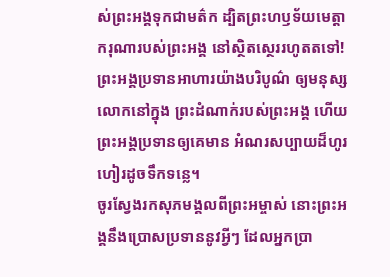ស់ព្រះអង្គទុកជាមត៌ក ដ្បិតព្រះហឫទ័យមេត្តាករុណារបស់ព្រះអង្គ នៅស្ថិតស្ថេររហូតតទៅ!
ព្រះអង្គប្រទានអាហារយ៉ាងបរិបូណ៌ ឲ្យមនុស្សលោកនៅក្នុង ព្រះដំណាក់របស់ព្រះអង្គ ហើយព្រះអង្គប្រទានឲ្យគេមាន អំណរសប្បាយដ៏ហូរហៀរដូចទឹកទន្លេ។
ចូរស្វែងរកសុភមង្គលពីព្រះអម្ចាស់ នោះព្រះអង្គនឹងប្រោសប្រទាននូវអ្វីៗ ដែលអ្នកប្រា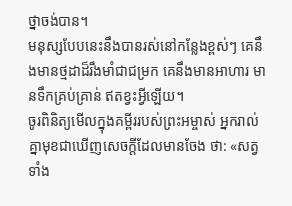ថ្នាចង់បាន។
មនុស្សបែបនេះនឹងបានរស់នៅកន្លែងខ្ពស់ៗ គេនឹងមានថ្មដាដ៏រឹងមាំជាជម្រក គេនឹងមានអាហារ មានទឹកគ្រប់គ្រាន់ ឥតខ្វះអ្វីឡើយ។
ចូរពិនិត្យមើលក្នុងគម្ពីររបស់ព្រះអម្ចាស់ អ្នករាល់គ្នាមុខជាឃើញសេចក្ដីដែលមានចែង ថា: «សត្វទាំង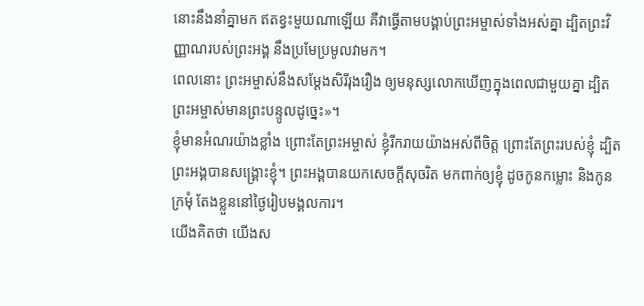នោះនឹងនាំគ្នាមក ឥតខ្វះមួយណាឡើយ គឺវាធ្វើតាមបង្គាប់ព្រះអម្ចាស់ទាំងអស់គ្នា ដ្បិតព្រះវិញ្ញាណរបស់ព្រះអង្គ នឹងប្រមែប្រមូលវាមក។
ពេលនោះ ព្រះអម្ចាស់នឹងសម្តែងសិរីរុងរឿង ឲ្យមនុស្សលោកឃើញក្នុងពេលជាមួយគ្នា ដ្បិតព្រះអម្ចាស់មានព្រះបន្ទូលដូច្នេះ»។
ខ្ញុំមានអំណរយ៉ាងខ្លាំង ព្រោះតែព្រះអម្ចាស់ ខ្ញុំរីករាយយ៉ាងអស់ពីចិត្ត ព្រោះតែព្រះរបស់ខ្ញុំ ដ្បិតព្រះអង្គបានសង្គ្រោះខ្ញុំ។ ព្រះអង្គបានយកសេចក្ដីសុចរិត មកពាក់ឲ្យខ្ញុំ ដូចកូនកម្លោះ និងកូនក្រមុំ តែងខ្លួននៅថ្ងៃរៀបមង្គលការ។
យើងគិតថា យើងស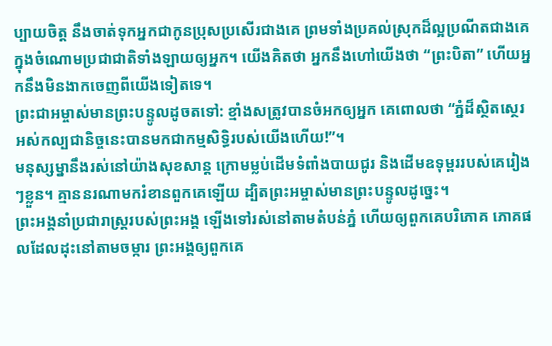ប្បាយចិត្ត នឹងចាត់ទុកអ្នកជាកូនប្រុសប្រសើរជាងគេ ព្រមទាំងប្រគល់ស្រុកដ៏ល្អប្រណីតជាងគេ ក្នុងចំណោមប្រជាជាតិទាំងឡាយឲ្យអ្នក។ យើងគិតថា អ្នកនឹងហៅយើងថា “ព្រះបិតា” ហើយអ្នកនឹងមិនងាកចេញពីយើងទៀតទេ។
ព្រះជាអម្ចាស់មានព្រះបន្ទូលដូចតទៅ: ខ្មាំងសត្រូវបានចំអកឲ្យអ្នក គេពោលថា “ភ្នំដ៏ស្ថិតស្ថេរអស់កល្បជានិច្ចនេះបានមកជាកម្មសិទ្ធិរបស់យើងហើយ!”។
មនុស្សម្នានឹងរស់នៅយ៉ាងសុខសាន្ត ក្រោមម្លប់ដើមទំពាំងបាយជូរ និងដើមឧទុម្ពររបស់គេរៀងៗខ្លួន។ គ្មាននរណាមករំខានពួកគេឡើយ ដ្បិតព្រះអម្ចាស់មានព្រះបន្ទូលដូច្នេះ។
ព្រះអង្គនាំប្រជារាស្ត្ររបស់ព្រះអង្គ ឡើងទៅរស់នៅតាមតំបន់ភ្នំ ហើយឲ្យពួកគេបរិភោគ ភោគផលដែលដុះនៅតាមចម្ការ ព្រះអង្គឲ្យពួកគេ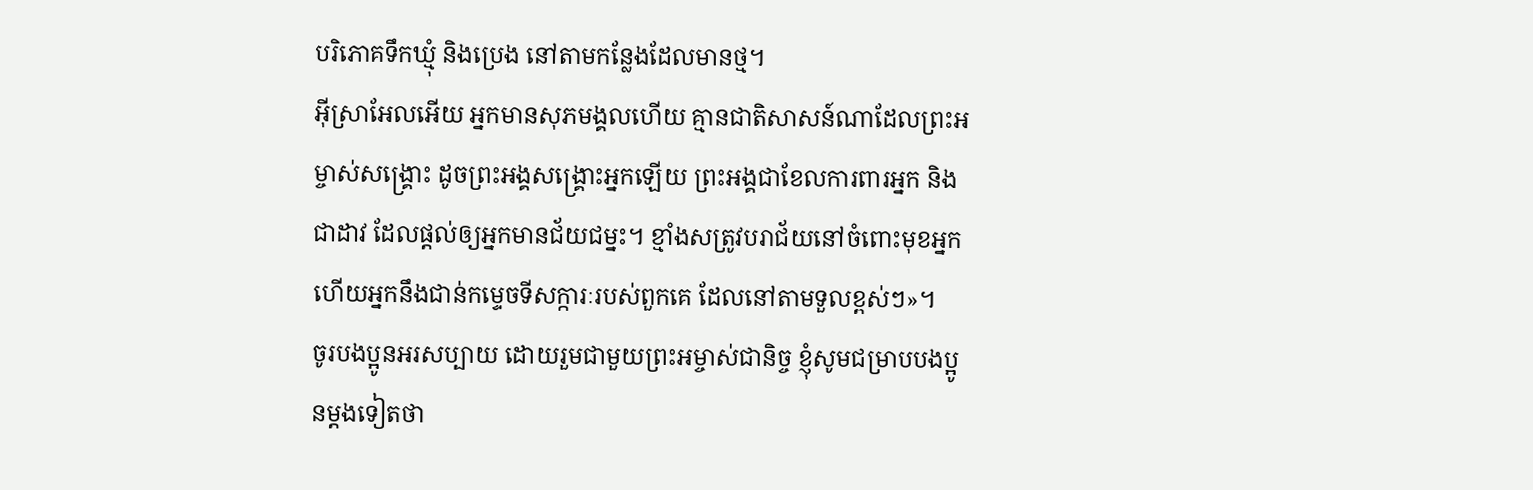បរិភោគទឹកឃ្មុំ និងប្រេង នៅតាមកន្លែងដែលមានថ្ម។
អ៊ីស្រាអែលអើយ អ្នកមានសុភមង្គលហើយ គ្មានជាតិសាសន៍ណាដែលព្រះអម្ចាស់សង្គ្រោះ ដូចព្រះអង្គសង្គ្រោះអ្នកឡើយ ព្រះអង្គជាខែលការពារអ្នក និងជាដាវ ដែលផ្ដល់ឲ្យអ្នកមានជ័យជម្នះ។ ខ្មាំងសត្រូវបរាជ័យនៅចំពោះមុខអ្នក ហើយអ្នកនឹងជាន់កម្ទេចទីសក្ការៈរបស់ពួកគេ ដែលនៅតាមទួលខ្ពស់ៗ»។
ចូរបងប្អូនអរសប្បាយ ដោយរួមជាមួយព្រះអម្ចាស់ជានិច្ច ខ្ញុំសូមជម្រាបបងប្អូនម្ដងទៀតថា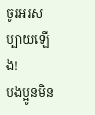ចូរអរសប្បាយឡើង!
បងប្អូនមិន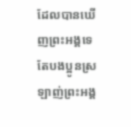ដែលបានឃើញព្រះអង្គទេ តែបងប្អូនស្រឡាញ់ព្រះអង្គ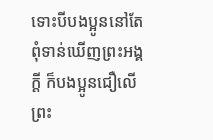ទោះបីបងប្អូននៅតែពុំទាន់ឃើញព្រះអង្គក្ដី ក៏បងប្អូនជឿលើព្រះ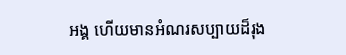អង្គ ហើយមានអំណរសប្បាយដ៏រុង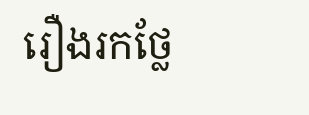រឿងរកថ្លែ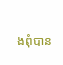ងពុំបាន